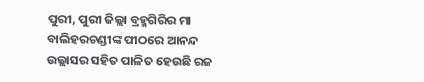ପୁରୀ, ପୁରୀ ଜିଲ୍ଲା ବ୍ରହ୍ମଗିରିର ମା ବାଲିହରଚଣ୍ଡୀଙ୍କ ପୀଠରେ ଆନନ୍ଦ ଉଲ୍ଲାସର ସହିତ ପାଳିତ ହେଉଛି ରଜ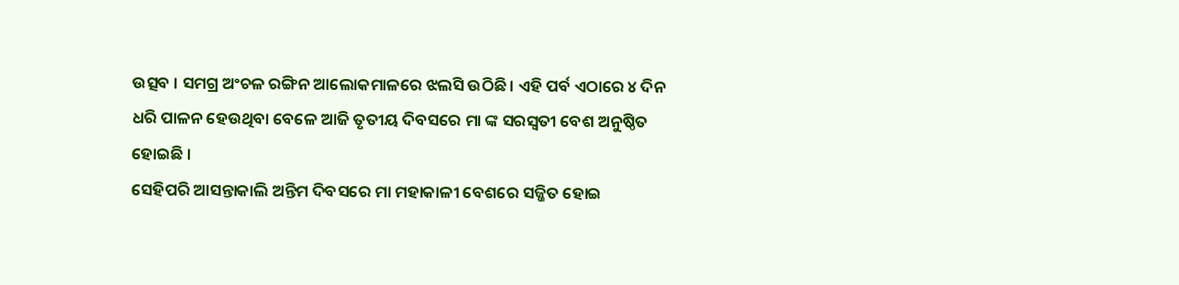ଉତ୍ସବ । ସମଗ୍ର ଅଂଚଳ ରଙ୍ଗିନ ଆଲୋକମାଳରେ ଝଲସି ଉଠିଛି । ଏହି ପର୍ବ ଏଠାରେ ୪ ଦିନ ଧରି ପାଳନ ହେଉଥିବା ବେଳେ ଆଜି ତୃତୀୟ ଦିବସରେ ମା ଙ୍କ ସରସ୍ଵତୀ ବେଶ ଅନୁଷ୍ଠିତ ହୋଇଛି ।
ସେହିପରି ଆସନ୍ତାକାଲି ଅନ୍ତିମ ଦିବସରେ ମା ମହାକାଳୀ ବେଶରେ ସଜ୍ଜିତ ହୋଇ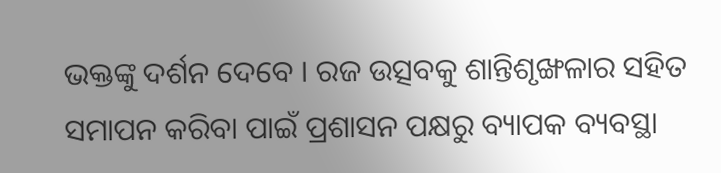ଭକ୍ତଙ୍କୁ ଦର୍ଶନ ଦେବେ । ରଜ ଉତ୍ସବକୁ ଶାନ୍ତିଶୃଙ୍ଖଳାର ସହିତ ସମାପନ କରିବା ପାଇଁ ପ୍ରଶାସନ ପକ୍ଷରୁ ବ୍ୟାପକ ବ୍ୟବସ୍ଥା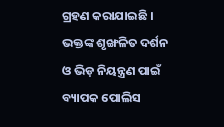ଗ୍ରହଣ କରାଯାଇଛି । ଭକ୍ତଙ୍କ ଶୃଙ୍ଖଳିତ ଦର୍ଶନ ଓ ଭିଡ଼ ନିୟନ୍ତ୍ରଣ ପାଇଁ ବ୍ୟାପକ ପୋଲିସ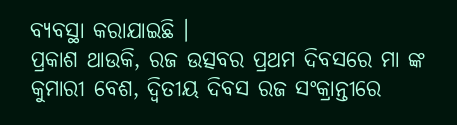ବ୍ୟବସ୍ଥା କରାଯାଇଛି ।
ପ୍ରକାଶ ଥାଉକି, ରଜ ଉତ୍ସବର ପ୍ରଥମ ଦିବସରେ ମା ଙ୍କ କୁମାରୀ ବେଶ, ଦ୍ବିତୀୟ ଦିବସ ରଜ ସଂକ୍ରାନ୍ତୀରେ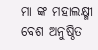ମା ଙ୍କ ମହାଲକ୍ଷ୍ମୀ ବେଶ ଅନୁଷ୍ଠିତ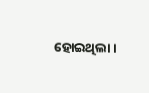ହୋଇଥିଲା ।